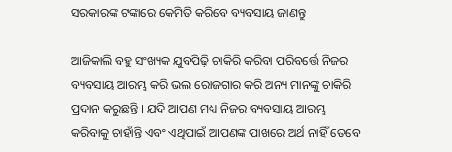ସରକାରଙ୍କ ଟଙ୍କାରେ କେମିତି କରିବେ ବ୍ୟବସାୟ ଜାଣନ୍ତୁ

ଆଜିକାଲି ବହୁ ସଂଖ୍ୟକ ଯୁବପିଢ଼ି ଚାକିରି କରିବା ପରିବର୍ତ୍ତେ ନିଜର ବ୍ୟବସାୟ ଆରମ୍ଭ କରି ଭଲ ରୋଜଗାର କରି ଅନ୍ୟ ମାନଙ୍କୁ ଚାକିରି ପ୍ରଦାନ କରୁଛନ୍ତି । ଯଦି ଆପଣ ମଧ୍ୟ ନିଜର ବ୍ୟବସାୟ ଆରମ୍ଭ କରିବାକୁ ଚାହାଁନ୍ତି ଏବଂ ଏଥିପାଇଁ ଆପଣଙ୍କ ପାଖରେ ଅର୍ଥ ନାହିଁ ତେବେ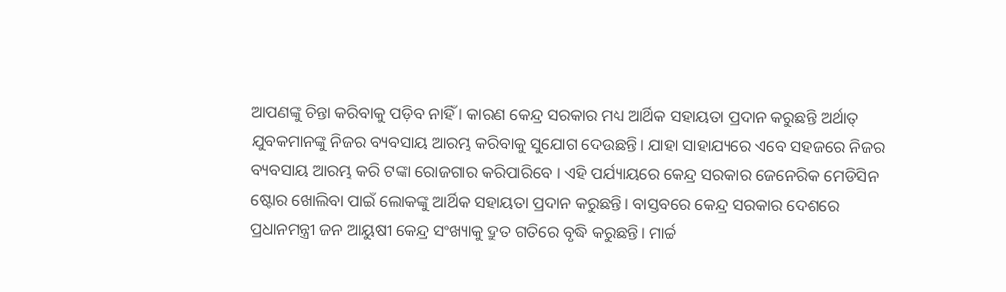ଆପଣଙ୍କୁ ଚିନ୍ତା କରିବାକୁ ପଡ଼ିବ ନାହିଁ । କାରଣ କେନ୍ଦ୍ର ସରକାର ମଧ୍ୟ ଆର୍ଥିକ ସହାୟତା ପ୍ରଦାନ କରୁଛନ୍ତି ଅର୍ଥାତ୍ ଯୁବକମାନଙ୍କୁ ନିଜର ବ୍ୟବସାୟ ଆରମ୍ଭ କରିବାକୁ ସୁଯୋଗ ଦେଉଛନ୍ତି। ଯାହା ସାହାଯ୍ୟରେ ଏବେ ସହଜରେ ନିଜର ବ୍ୟବସାୟ ଆରମ୍ଭ କରି ଟଙ୍କା ରୋଜଗାର କରିପାରିବେ । ଏହି ପର୍ଯ୍ୟାୟରେ କେନ୍ଦ୍ର ସରକାର ଜେନେରିକ ମେଡିସିନ ଷ୍ଟୋର ଖୋଲିବା ପାଇଁ ଲୋକଙ୍କୁ ଆର୍ଥିକ ସହାୟତା ପ୍ରଦାନ କରୁଛନ୍ତି। ବାସ୍ତବରେ କେନ୍ଦ୍ର ସରକାର ଦେଶରେ ପ୍ରଧାନମନ୍ତ୍ରୀ ଜନ ଆୟୁଷୀ କେନ୍ଦ୍ର ସଂଖ୍ୟାକୁ ଦ୍ରୁତ ଗତିରେ ବୃଦ୍ଧି କରୁଛନ୍ତି। ମାର୍ଚ୍ଚ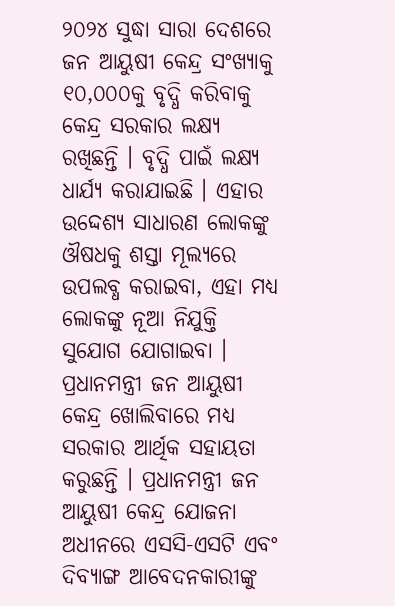୨୦୨୪ ସୁଦ୍ଧା ସାରା ଦେଶରେ ଜନ ଆୟୁଷୀ କେନ୍ଦ୍ର ସଂଖ୍ୟାକୁ ୧୦,୦୦୦କୁ ବୃଦ୍ଧି କରିବାକୁ କେନ୍ଦ୍ର ସରକାର ଲକ୍ଷ୍ୟ ରଖିଛନ୍ତି । ବୃଦ୍ଧି ପାଇଁ ଲକ୍ଷ୍ୟ ଧାର୍ଯ୍ୟ କରାଯାଇଛି । ଏହାର ଉଦ୍ଦେଶ୍ୟ ସାଧାରଣ ଲୋକଙ୍କୁ ଔଷଧକୁ ଶସ୍ତା ମୂଲ୍ୟରେ ଉପଲବ୍ଧ କରାଇବା, ଏହା ମଧ୍ୟ ଲୋକଙ୍କୁ ନୂଆ ନିଯୁକ୍ତି ସୁଯୋଗ ଯୋଗାଇବା । ପ୍ରଧାନମନ୍ତ୍ରୀ ଜନ ଆୟୁଷୀ କେନ୍ଦ୍ର ଖୋଲିବାରେ ମଧ୍ୟ ସରକାର ଆର୍ଥିକ ସହାୟତା କରୁଛନ୍ତି । ପ୍ରଧାନମନ୍ତ୍ରୀ ଜନ ଆୟୁଷୀ କେନ୍ଦ୍ର ଯୋଜନା ଅଧୀନରେ ଏସସି-ଏସଟି ଏବଂ ଦିବ୍ୟାଙ୍ଗ ଆବେଦନକାରୀଙ୍କୁ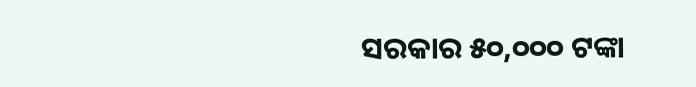ସରକାର ୫୦,୦୦୦ ଟଙ୍କା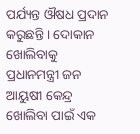ପର୍ଯ୍ୟନ୍ତ ଔଷଧ ପ୍ରଦାନ କରୁଛନ୍ତି । ଦୋକାନ ଖୋଲିବାକୁ ପ୍ରଧାନମନ୍ତ୍ରୀ ଜନ ଆୟୁଷୀ କେନ୍ଦ୍ର ଖୋଲିବା ପାଇଁ ଏକ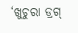‘ଖୁଚୁରା ଡ୍ରଗ୍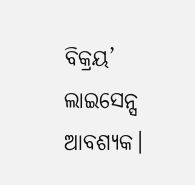ବିକ୍ରୟ’ ଲାଇସେନ୍ସ ଆବଶ୍ୟକ।